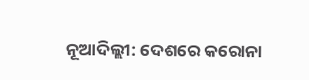ନୂଆଦିଲ୍ଲୀ: ଦେଶରେ କରୋନା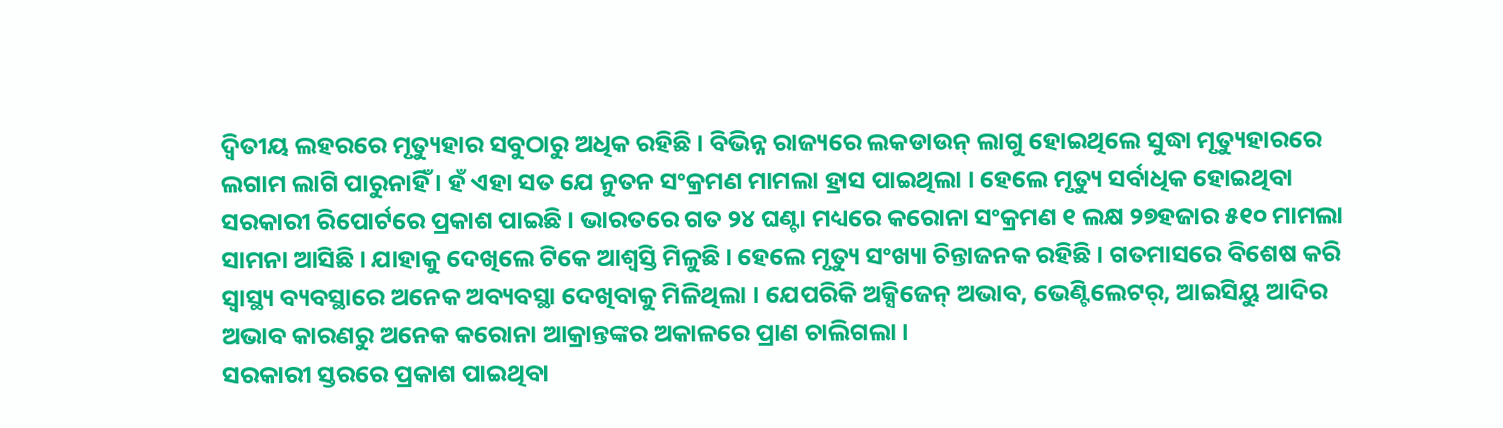ଦ୍ୱିତୀୟ ଲହରରେ ମୃତ୍ୟୁହାର ସବୁଠାରୁ ଅଧିକ ରହିଛି । ବିଭିନ୍ନ ରାଜ୍ୟରେ ଲକଡାଉନ୍ ଲାଗୁ ହୋଇଥିଲେ ସୁଦ୍ଧା ମୃତ୍ୟୁହାରରେ ଲଗାମ ଲାଗି ପାରୁନାହିଁ । ହଁ ଏହା ସତ ଯେ ନୁତନ ସଂକ୍ରମଣ ମାମଲା ହ୍ରାସ ପାଇଥିଲା । ହେଲେ ମୃତ୍ୟୁ ସର୍ବାଧିକ ହୋଇଥିବା ସରକାରୀ ରିପୋର୍ଟରେ ପ୍ରକାଶ ପାଇଛି । ଭାରତରେ ଗତ ୨୪ ଘଣ୍ଟା ମଧ୍ୟରେ କରୋନା ସଂକ୍ରମଣ ୧ ଲକ୍ଷ ୨୭ହଜାର ୫୧୦ ମାମଲା ସାମନା ଆସିଛି । ଯାହାକୁ ଦେଖିଲେ ଟିକେ ଆଶ୍ୱସ୍ତି ମିଳୁଛି । ହେଲେ ମୃତ୍ୟୁ ସଂଖ୍ୟା ଚିନ୍ତାଜନକ ରହିଛି । ଗତମାସରେ ବିଶେଷ କରି ସ୍ୱାସ୍ଥ୍ୟ ବ୍ୟବସ୍ଥାରେ ଅନେକ ଅବ୍ୟବସ୍ଥା ଦେଖିବାକୁ ମିଳିଥିଲା । ଯେପରିକି ଅକ୍ସିଜେନ୍ ଅଭାବ, ଭେଣ୍ଟିଲେଟର୍, ଆଇସିୟୁ ଆଦିର ଅଭାବ କାରଣରୁ ଅନେକ କରୋନା ଆକ୍ରାନ୍ତଙ୍କର ଅକାଳରେ ପ୍ରାଣ ଚାଲିଗଲା ।
ସରକାରୀ ସ୍ତରରେ ପ୍ରକାଶ ପାଇଥିବା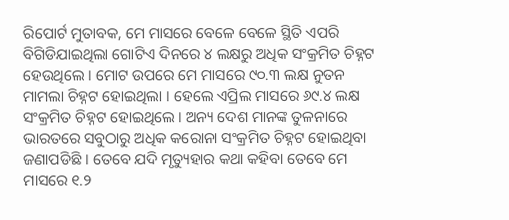ରିପୋର୍ଟ ମୁତାବକ, ମେ ମାସରେ ବେଳେ ବେଳେ ସ୍ଥିତି ଏପରି ବିଗିଡିଯାଇଥିଲା ଗୋଟିଏ ଦିନରେ ୪ ଲକ୍ଷରୁ ଅଧିକ ସଂକ୍ରମିତ ଚିହ୍ନଟ ହେଉଥିଲେ । ମୋଟ ଉପରେ ମେ ମାସରେ ୯୦.୩ ଲକ୍ଷ ନୁତନ ମାମଲା ଚିହ୍ନଟ ହୋଇଥିଲା । ହେଲେ ଏପ୍ରିଲ ମାସରେ ୬୯.୪ ଲକ୍ଷ ସଂକ୍ରମିତ ଚିହ୍ନଟ ହୋଇଥିଲେ । ଅନ୍ୟ ଦେଶ ମାନଙ୍କ ତୁଳନାରେ ଭାରତରେ ସବୁଠାରୁ ଅଧିକ କରୋନା ସଂକ୍ରମିତ ଚିହ୍ନଟ ହୋଇଥିବା ଜଣାପଡିଛି । ତେବେ ଯଦି ମୃତ୍ୟୁହାର କଥା କହିବା ତେବେ ମେ ମାସରେ ୧.୨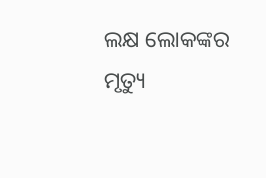ଲକ୍ଷ ଲୋକଙ୍କର ମୃତ୍ୟୁ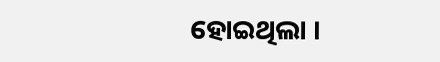ହୋଇଥିଲା ।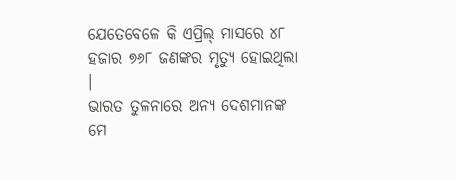ଯେତେବେଳେ କି ଏପ୍ରିଲ୍ ମାସରେ ୪୮ ହଜାର ୭୬୮ ଜଣଙ୍କର ମୃତ୍ୟୁ ହୋଇଥିଲା ।
ଭାରତ ତୁଳନାରେ ଅନ୍ୟ ଦେଶମାନଙ୍କ ମେ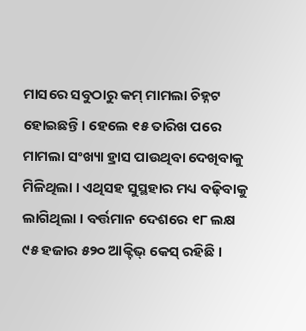ମାସରେ ସବୁଠାରୁ କମ୍ ମାମଲା ଚିହ୍ନଟ ହୋଇଛନ୍ତି । ହେଲେ ୧୫ ତାରିଖ ପରେ ମାମଲା ସଂଖ୍ୟା ହ୍ରାସ ପାଉଥିବା ଦେଖିବାକୁ ମିଳିଥିଲା । ଏଥିସହ ସୁସ୍ଥହାର ମଧ୍ୟ ବଢ଼ିବାକୁ ଲାଗିଥିଲା । ବର୍ତ୍ତମାନ ଦେଶରେ ୧୮ ଲକ୍ଷ ୯୫ ହଜାର ୫୨୦ ଆକ୍ଟିଭ୍ କେସ୍ ରହିଛି ।